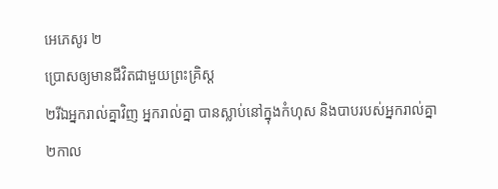អេភេសូរ ២
ប្រោសឲ្យមានជីវិតជាមួយព្រះគ្រិស្ដ
២រីឯអ្នករាល់គ្នាវិញ អ្នករាល់គ្នា បានស្លាប់នៅក្នុងកំហុស និងបាបរបស់អ្នករាល់គ្នា ២កាល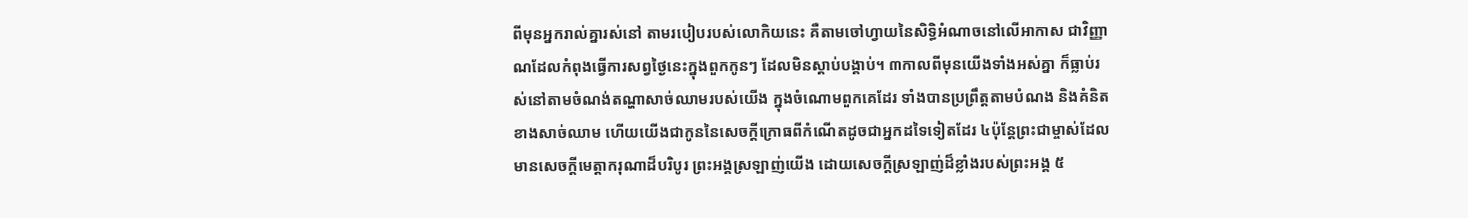ពីមុនអ្នករាល់គ្នារស់នៅ តាមរបៀបរបស់លោកិយនេះ គឺតាមចៅហ្វាយនៃសិទ្ធិអំណាចនៅលើអាកាស ជាវិញ្ញាណដែលកំពុងធ្វើការសព្វថ្ងៃនេះក្នុងពួកកូនៗ ដែលមិនស្តាប់បង្គាប់។ ៣កាលពីមុនយើងទាំងអស់គ្នា ក៏ធ្លាប់រស់នៅតាមចំណង់តណ្ហាសាច់ឈាមរបស់យើង ក្នុងចំណោមពួកគេដែរ ទាំងបានប្រព្រឹត្ដតាមបំណង និងគំនិតខាងសាច់ឈាម ហើយយើងជាកូននៃសេចក្ដីក្រោធពីកំណើតដូចជាអ្នកដទៃទៀតដែរ ៤ប៉ុន្ដែព្រះជាម្ចាស់ដែលមានសេចក្ដីមេត្តាករុណាដ៏បរិបូរ ព្រះអង្គស្រឡាញ់យើង ដោយសេចក្ដីស្រឡាញ់ដ៏ខ្លាំងរបស់ព្រះអង្គ ៥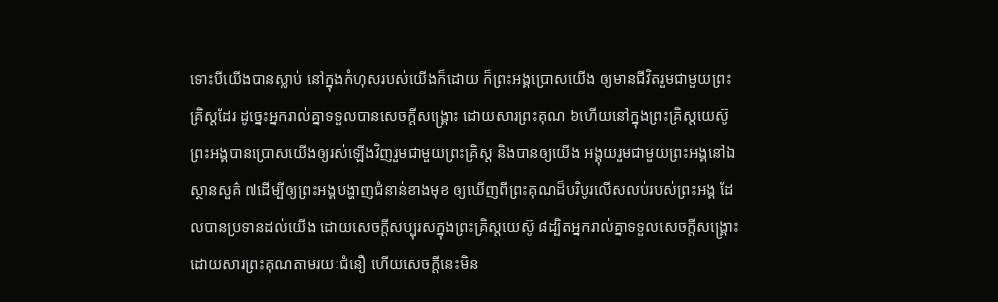ទោះបីយើងបានស្លាប់ នៅក្នុងកំហុសរបស់យើងក៏ដោយ ក៏ព្រះអង្គប្រោសយើង ឲ្យមានជីវិតរួមជាមួយព្រះគ្រិស្តដែរ ដូច្នេះអ្នករាល់គ្នាទទួលបានសេចក្តីសង្គ្រោះ ដោយសារព្រះគុណ ៦ហើយនៅក្នុងព្រះគ្រិស្ដយេស៊ូ ព្រះអង្គបានប្រោសយើងឲ្យរស់ឡើងវិញរួមជាមួយព្រះគ្រិស្ត និងបានឲ្យយើង អង្គុយរួមជាមួយព្រះអង្គនៅឯស្ថានសួគ៌ ៧ដើម្បីឲ្យព្រះអង្គបង្ហាញជំនាន់ខាងមុខ ឲ្យឃើញពីព្រះគុណដ៏បរិបូរលើសលប់របស់ព្រះអង្គ ដែលបានប្រទានដល់យើង ដោយសេចក្ដីសប្បុរសក្នុងព្រះគ្រិស្ដយេស៊ូ ៨ដ្បិតអ្នករាល់គ្នាទទួលសេចក្ដីសង្គ្រោះ ដោយសារព្រះគុណតាមរយៈជំនឿ ហើយសេចក្ដីនេះមិន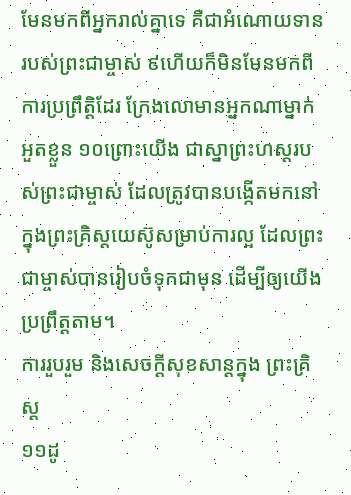មែនមកពីអ្នករាល់គ្នាទេ គឺជាអំណោយទានរបស់ព្រះជាម្ចាស់ ៩ហើយក៏មិនមែនមកពីការប្រព្រឹត្តិដែរ ក្រែងលោមានអ្នកណាម្នាក់អួតខ្លួន ១០ព្រោះយើង ជាស្នាព្រះហស្តរបស់ព្រះជាម្ចាស់ ដែលត្រូវបានបង្កើតមកនៅក្នុងព្រះគ្រិស្ដយេស៊ូសម្រាប់ការល្អ ដែលព្រះជាម្ចាស់បានរៀបចំទុកជាមុន ដើម្បីឲ្យយើងប្រព្រឹត្តតាម។
ការរួបរួម និងសេចក្ដីសុខសាន្ដក្នុង ព្រះគ្រិស្ដ
១១ដូ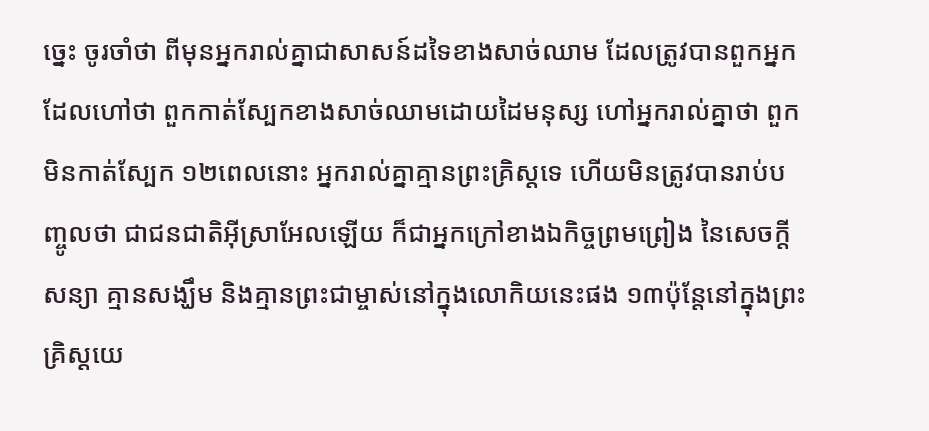ច្នេះ ចូរចាំថា ពីមុនអ្នករាល់គ្នាជាសាសន៍ដទៃខាងសាច់ឈាម ដែលត្រូវបានពួកអ្នកដែលហៅថា ពួកកាត់ស្បែកខាងសាច់ឈាមដោយដៃមនុស្ស ហៅអ្នករាល់គ្នាថា ពួកមិនកាត់ស្បែក ១២ពេលនោះ អ្នករាល់គ្នាគ្មានព្រះគ្រិស្ដទេ ហើយមិនត្រូវបានរាប់បញ្ចូលថា ជាជនជាតិអ៊ីស្រាអែលឡើយ ក៏ជាអ្នកក្រៅខាងឯកិច្ចព្រមព្រៀង នៃសេចក្ដីសន្យា គ្មានសង្ឃឹម និងគ្មានព្រះជាម្ចាស់នៅក្នុងលោកិយនេះផង ១៣ប៉ុន្ដែនៅក្នុងព្រះគ្រិស្ដយេ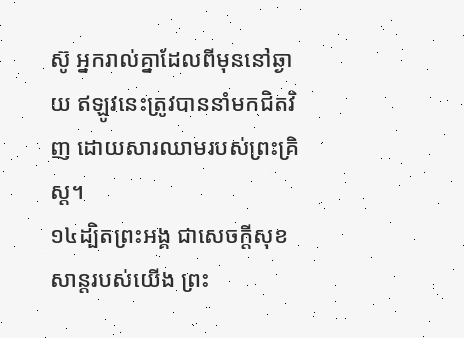ស៊ូ អ្នករាល់គ្នាដែលពីមុននៅឆ្ងាយ ឥឡូវនេះត្រូវបាននាំមកជិតវិញ ដោយសារឈាមរបស់ព្រះគ្រិស្ដ។
១៤ដ្បិតព្រះអង្គ ជាសេចក្ដីសុខសាន្តរបស់យើង ព្រះ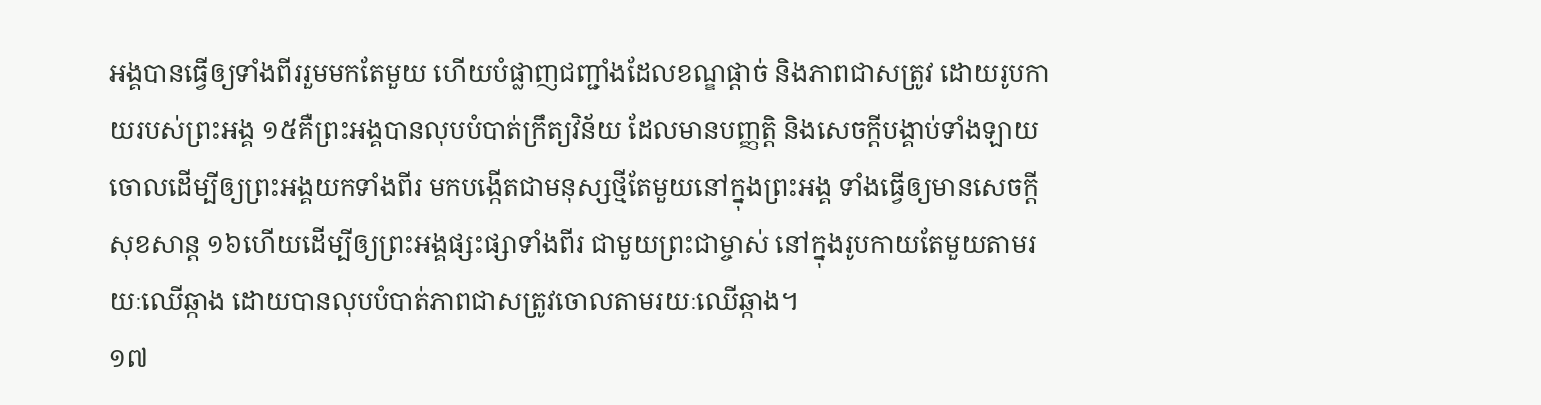អង្គបានធ្វើឲ្យទាំងពីររួមមកតែមួយ ហើយបំផ្លាញជញ្ជាំងដែលខណ្ឌផ្ដាច់ និងភាពជាសត្រូវ ដោយរូបកាយរបស់ព្រះអង្គ ១៥គឺព្រះអង្គបានលុបបំបាត់ក្រឹត្យវិន័យ ដែលមានបញ្ញត្តិ និងសេចក្ដីបង្គាប់ទាំងឡាយចោលដើម្បីឲ្យព្រះអង្គយកទាំងពីរ មកបង្កើតជាមនុស្សថ្មីតែមួយនៅក្នុងព្រះអង្គ ទាំងធ្វើឲ្យមានសេចក្ដីសុខសាន្ត ១៦ហើយដើម្បីឲ្យព្រះអង្គផ្សះផ្សាទាំងពីរ ជាមួយព្រះជាម្ចាស់ នៅក្នុងរូបកាយតែមួយតាមរយៈឈើឆ្កាង ដោយបានលុបបំបាត់ភាពជាសត្រូវចោលតាមរយៈឈើឆ្កាង។
១៧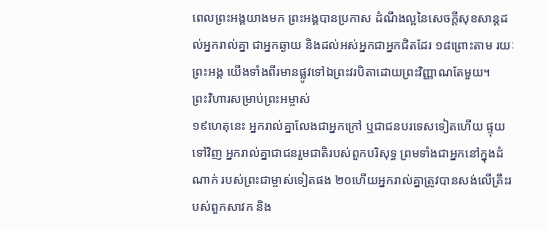ពេលព្រះអង្គយាងមក ព្រះអង្គបានប្រកាស ដំណឹងល្អនៃសេចក្ដីសុខសាន្តដល់អ្នករាល់គ្នា ជាអ្នកឆ្ងាយ និងដល់អស់អ្នកជាអ្នកជិតដែរ ១៨ព្រោះតាម រយៈព្រះអង្គ យើងទាំងពីរមានផ្លូវទៅឯព្រះវរបិតាដោយព្រះវិញ្ញាណតែមួយ។
ព្រះវិហារសម្រាប់ព្រះអម្ចាស់
១៩ហេតុនេះ អ្នករាល់គ្នាលែងជាអ្នកក្រៅ ឬជាជនបរទេសទៀតហើយ ផ្ទុយទៅវិញ អ្នករាល់គ្នាជាជនរួមជាតិរបស់ពួកបរិសុទ្ធ ព្រមទាំងជាអ្នកនៅក្នុងដំណាក់ របស់ព្រះជាម្ចាស់ទៀតផង ២០ហើយអ្នករាល់គ្នាត្រូវបានសង់លើគ្រឹះរបស់ពួកសាវក និង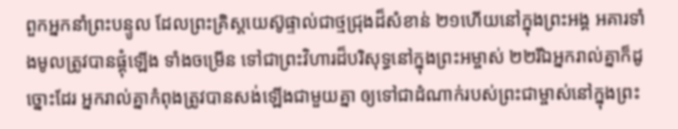ពួកអ្នកនាំព្រះបន្ទូល ដែលព្រះគ្រិស្ដយេស៊ូផ្ទាល់ជាថ្មជ្រុងដ៏សំខាន់ ២១ហើយនៅក្នុងព្រះអង្គ អគារទាំងមូលត្រូវបានផ្គុំឡើង ទាំងចម្រើន ទៅជាព្រះវិហារដ៏បរិសុទ្ធនៅក្នុងព្រះអម្ចាស់ ២២រីឯអ្នករាល់គ្នាក៏ដូច្នោះដែរ អ្នករាល់គ្នាកំពុងត្រូវបានសង់ឡើងជាមួយគ្នា ឲ្យទៅជាដំណាក់របស់ព្រះជាម្ចាស់នៅក្នុងព្រះ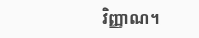វិញ្ញាណ។